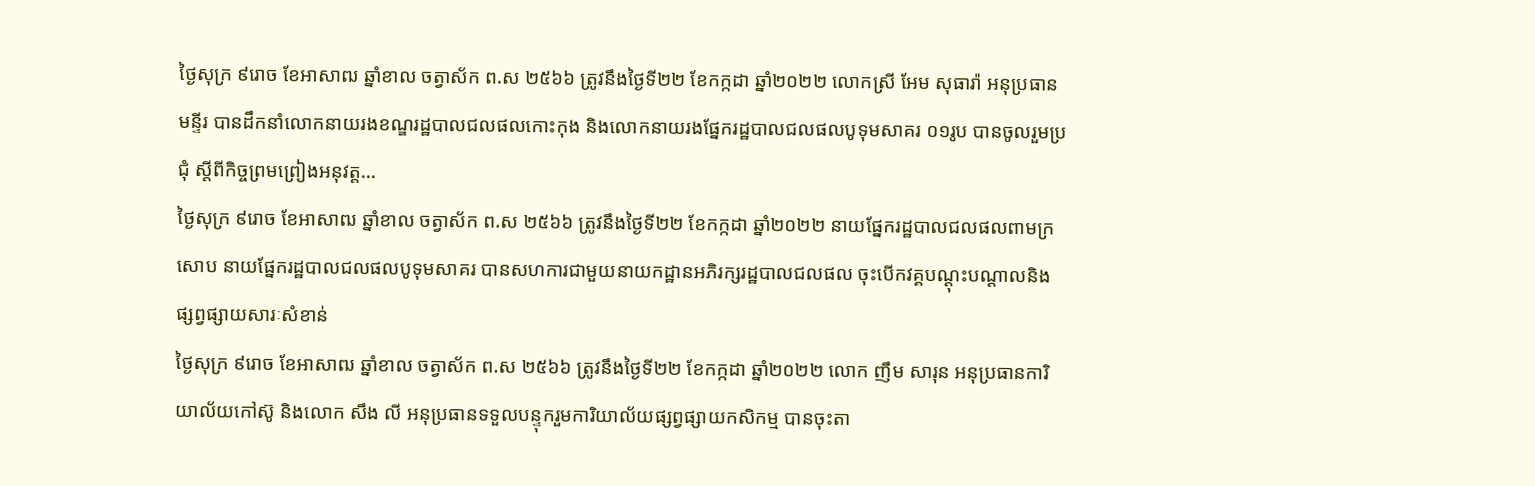ថ្ងៃសុក្រ ៩រោច ខែអាសាឍ ឆ្នាំខាល ចត្វាស័ក ព.ស ២៥៦៦ ត្រូវនឹងថ្ងៃទី២២ ខែកក្កដា ឆ្នាំ២០២២ លោកស្រី អែម សុធារ៉ា អនុប្រធានមន្ទីរ បានដឹកនាំលោកនាយរងខណ្ឌរដ្ឋបាលជលផលកោះកុង និងលោកនាយរងផ្នែករដ្ឋបាលជលផលបូទុមសាគរ ០១រូប បានចូលរួមប្រជុំ ស្តីពីកិច្ចព្រមព្រៀងអនុវត្ត...
ថ្ងៃសុក្រ ៩រោច ខែអាសាឍ ឆ្នាំខាល ចត្វាស័ក ព.ស ២៥៦៦ ត្រូវនឹងថ្ងៃទី២២ ខែកក្កដា ឆ្នាំ២០២២ នាយផ្នែករដ្ឋបាលជលផលពាមក្រសោប នាយផ្នែករដ្ឋបាលជលផលបូទុមសាគរ បានសហការជាមួយនាយកដ្ឋានអភិរក្សរដ្ឋបាលជលផល ចុះបើកវគ្គបណ្ដុះបណ្ដាលនិងផ្សព្វផ្សាយសារៈសំខាន់
ថ្ងៃសុក្រ ៩រោច ខែអាសាឍ ឆ្នាំខាល ចត្វាស័ក ព.ស ២៥៦៦ ត្រូវនឹងថ្ងៃទី២២ ខែកក្កដា ឆ្នាំ២០២២ លោក ញឹម សារុន អនុប្រធានការិយាល័យកៅស៊ូ និងលោក សឹង លី អនុប្រធានទទួលបន្ទុករួមការិយាល័យផ្សព្វផ្សាយកសិកម្ម បានចុះតា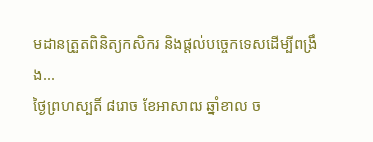មដានត្រួតពិនិត្យកសិករ និងផ្តល់បច្ចេកទេសដើម្បីពង្រឹង...
ថ្ងៃព្រហស្បតិ៍ ៨រោច ខែអាសាឍ ឆ្នាំខាល ច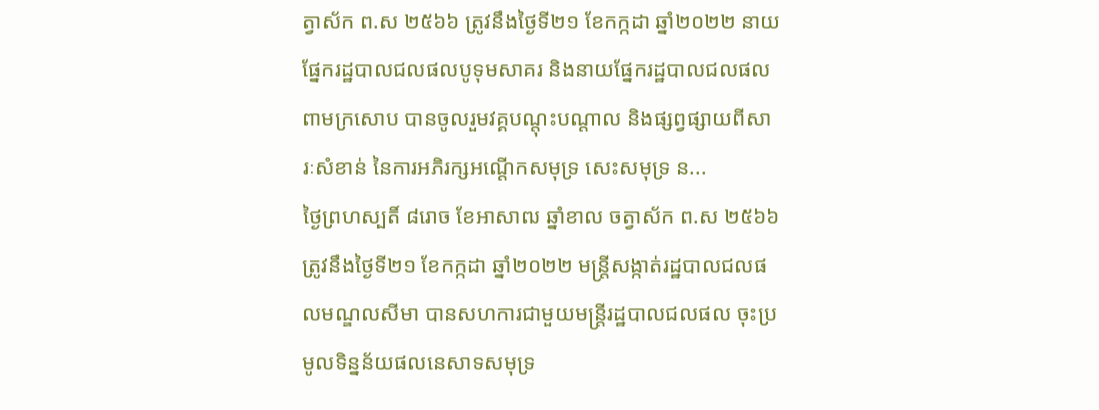ត្វាស័ក ព.ស ២៥៦៦ ត្រូវនឹងថ្ងៃទី២១ ខែកក្កដា ឆ្នាំ២០២២ នាយផ្នែករដ្ឋបាលជលផលបូទុមសាគរ និងនាយផ្នែករដ្ឋបាលជលផលពាមក្រសោប បានចូលរួមវគ្គបណ្តុះបណ្តាល និងផ្សព្វផ្សាយពីសារៈសំខាន់ នៃការអភិរក្សអណ្តើកសមុទ្រ សេះសមុទ្រ ន...
ថ្ងៃព្រហស្បតិ៍ ៨រោច ខែអាសាឍ ឆ្នាំខាល ចត្វាស័ក ព.ស ២៥៦៦ ត្រូវនឹងថ្ងៃទី២១ ខែកក្កដា ឆ្នាំ២០២២ មន្ត្រីសង្កាត់រដ្ឋបាលជលផលមណ្ឌលសីមា បានសហការជាមួយមន្ត្រីរដ្ឋបាលជលផល ចុះប្រមូលទិន្នន័យផលនេសាទសមុទ្រ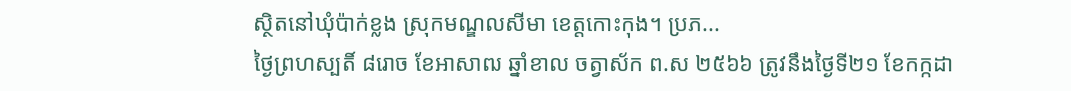ស្ថិតនៅឃុំប៉ាក់ខ្លង ស្រុកមណ្ឌលសីមា ខេត្តកោះកុង។ ប្រភ...
ថ្ងៃព្រហស្បតិ៍ ៨រោច ខែអាសាឍ ឆ្នាំខាល ចត្វាស័ក ព.ស ២៥៦៦ ត្រូវនឹងថ្ងៃទី២១ ខែកក្កដា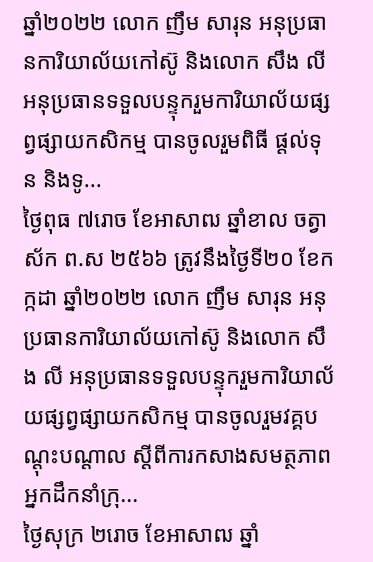ឆ្នាំ២០២២ លោក ញឹម សារុន អនុប្រធានការិយាល័យកៅស៊ូ និងលោក សឹង លី អនុប្រធានទទួលបន្ទុករួមការិយាល័យផ្សព្វផ្សាយកសិកម្ម បានចូលរួមពិធី ផ្តល់ទុន និងទូ...
ថ្ងៃពុធ ៧រោច ខែអាសាឍ ឆ្នាំខាល ចត្វាស័ក ព.ស ២៥៦៦ ត្រូវនឹងថ្ងៃទី២០ ខែកក្កដា ឆ្នាំ២០២២ លោក ញឹម សារុន អនុប្រធានការិយាល័យកៅស៊ូ និងលោក សឹង លី អនុប្រធានទទួលបន្ទុករួមការិយាល័យផ្សព្វផ្សាយកសិកម្ម បានចូលរួមវគ្គបណ្តុះបណ្តាល ស្តីពីការកសាងសមត្ថភាពអ្នកដឹកនាំក្រុ...
ថ្ងៃសុក្រ ២រោច ខែអាសាឍ ឆ្នាំ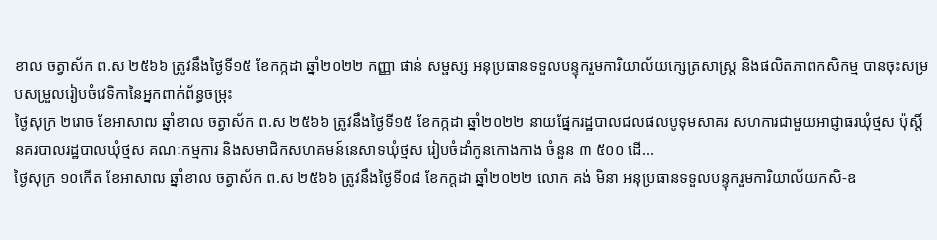ខាល ចត្វាស័ក ព.ស ២៥៦៦ ត្រូវនឹងថ្ងៃទី១៥ ខែកក្កដា ឆ្នាំ២០២២ កញ្ញា ផាន់ សម្ផស្ស អនុប្រធានទទួលបន្ទុករួមការិយាល័យក្សេត្រសាស្រ្ត និងផលិតភាពកសិកម្ម បានចុះសម្របសម្រួលរៀបចំវេទិកានៃអ្នកពាក់ព័ន្ធចម្រុះ
ថ្ងៃសុក្រ ២រោច ខែអាសាឍ ឆ្នាំខាល ចត្វាស័ក ព.ស ២៥៦៦ ត្រូវនឹងថ្ងៃទី១៥ ខែកក្កដា ឆ្នាំ២០២២ នាយផ្នែករដ្ឋបាលជលផលបូទុមសាគរ សហការជាមួយអាជ្ញាធរឃុំថ្មស ប៉ុស្តិ៍នគរបាលរដ្ឋបាលឃុំថ្មស គណៈកម្មការ និងសមាជិកសហគមន៍នេសាទឃុំថ្មស រៀបចំដាំកូនកោងកាង ចំនួន ៣ ៥០០ ដើ...
ថ្ងៃសុក្រ ១០កើត ខែអាសាឍ ឆ្នាំខាល ចត្វាស័ក ព.ស ២៥៦៦ ត្រូវនឹងថ្ងៃទី០៨ ខែកក្តដា ឆ្នាំ២០២២ លោក គង់ មិនា អនុប្រធានទទួលបន្ទុករួមការិយាល័យកសិ-ឧ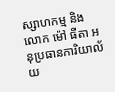ស្សាហកម្ម និងលោក ម៉ៅ ធីតា អនុប្រធានការិយាល័យ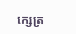ក្សេត្រ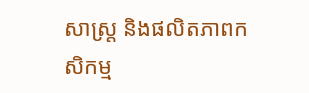សាស្ត្រ និងផលិតភាពកសិកម្ម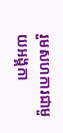រួមសហការជាមួយអង្គកា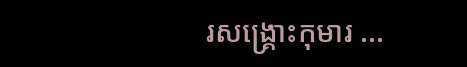រសង្គ្រោះកុមារ ...